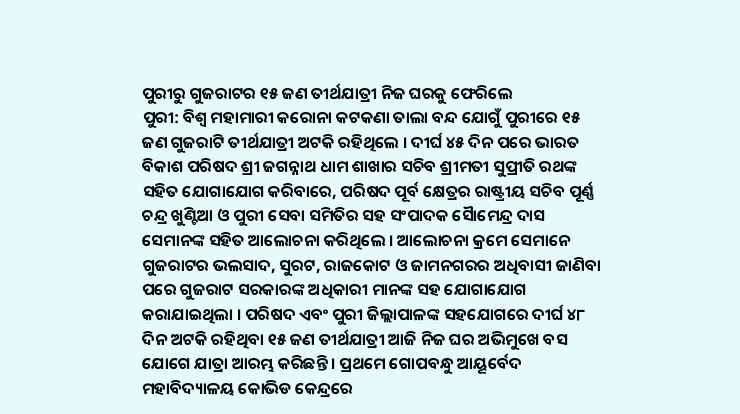ପୁରୀରୁ ଗୁଜରାଟର ୧୫ ଜଣ ତୀର୍ଥଯାତ୍ରୀ ନିଜ ଘରକୁ ଫେରିଲେ
ପୁରୀ: ବିଶ୍ବ ମହାମାରୀ କରୋନା କଟକଣା ତାଲା ବନ୍ଦ ଯୋଗୁଁ ପୁରୀରେ ୧୫ ଜଣ ଗୁଜରାଟି ତୀର୍ଥଯାତ୍ରୀ ଅଟକି ରହିଥିଲେ । ଦୀର୍ଘ ୪୫ ଦିନ ପରେ ଭାରତ ବିକାଶ ପରିଷଦ ଶ୍ରୀ ଜଗନ୍ନାଥ ଧାମ ଶାଖାର ସଚିବ ଶ୍ରୀମତୀ ସୁପ୍ରୀତି ରଥଙ୍କ ସହିତ ଯୋଗାଯୋଗ କରିବାରେ, ପରିଷଦ ପୂର୍ବ କ୍ଷେତ୍ରର ରାଷ୍ଟ୍ରୀୟ ସଚିବ ପୂର୍ଣ୍ଣ ଚନ୍ଦ୍ର ଖୁଣ୍ଟିଆ ଓ ପୁରୀ ସେବା ସମିତିର ସହ ସଂପାଦକ ସୈାମେନ୍ଦ୍ର ଦାସ ସେମାନଙ୍କ ସହିତ ଆଲୋଚନା କରିଥିଲେ । ଆଲୋଚନା କ୍ରମେ ସେମାନେ ଗୁଜରାଟର ଭଲସାଦ, ସୁରଟ, ରାଜକୋଟ ଓ ଜାମନଗରର ଅଧିବାସୀ ଜାଣିବା ପରେ ଗୁଜରାଟ ସରକାରଙ୍କ ଅଧିକାରୀ ମାନଙ୍କ ସହ ଯୋଗାଯୋଗ କରାଯାଇଥିଲା । ପରିଷଦ ଏବଂ ପୁରୀ ଜିଲ୍ଲାପାଳଙ୍କ ସହଯୋଗରେ ଦୀର୍ଘ ୪୮ ଦିନ ଅଟକି ରହିଥିବା ୧୫ ଜଣ ତୀର୍ଥଯାତ୍ରୀ ଆଜି ନିଜ ଘର ଅଭିମୁଖେ ବସ ଯୋଗେ ଯାତ୍ରା ଆରମ୍ଭ କରିଛନ୍ତି । ପ୍ରଥମେ ଗୋପବନ୍ଧୁ ଆୟୂର୍ବେଦ ମହାବିଦ୍ୟାଳୟ କୋଭିଡ କେନ୍ଦ୍ରରେ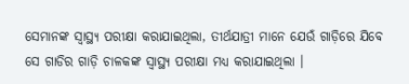ସେମାନଙ୍କ ସ୍ୱାସ୍ଥ୍ୟ ପରୀକ୍ଷା କରାଯାଇଥିଲା, ତୀର୍ଥଯାତ୍ରୀ ମାନେ ଯେଉଁ ଗାଡ଼ିରେ ଯିବେ ସେ ଗାଡିର ଗାଡ଼ି ଚାଳକଙ୍କ ସ୍ୱାସ୍ଥ୍ୟ ପରୀକ୍ଷା ମଧ୍ୟ କରାଯାଇଥିଲା ।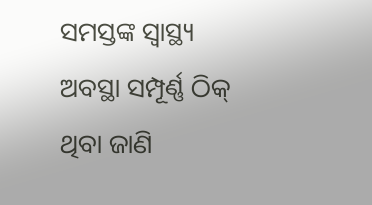ସମସ୍ତଙ୍କ ସ୍ୱାସ୍ଥ୍ୟ ଅବସ୍ଥା ସମ୍ପୂର୍ଣ୍ଣ ଠିକ୍ ଥିବା ଜାଣି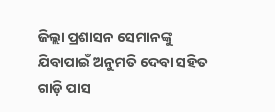ଜିଲ୍ଲା ପ୍ରଶାସନ ସେମାନଙ୍କୁ ଯିବାପାଇଁ ଅନୁମତି ଦେବା ସହିତ ଗାଡ଼ି ପାସ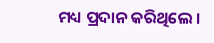ମଧ୍ୟ ପ୍ରଦାନ କରିଥିଲେ ।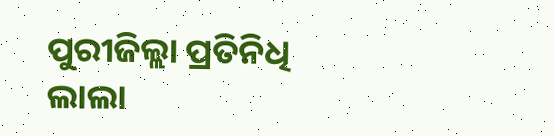ପୁରୀଜିଲ୍ଲା ପ୍ରତିନିଧି ଲାଲା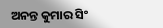ଅନନ୍ତ କୁମାର ସିଂ